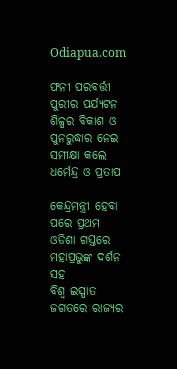Odiapua.com

ଫନୀ ପରବର୍ତ୍ତୀ ପୁରୀର ପର୍ଯ୍ୟଟନ ଶିଳ୍ପର ବିକାଶ ଓ ପୁନରୁଦ୍ଧାର ନେଇ ସମୀକ୍ଷା କଲେ ଧର୍ମେନ୍ଦ୍ର ଓ ପ୍ରତାପ

କେନ୍ଦ୍ରମନ୍ତ୍ରୀ ହେବା ପରେ ପ୍ରଥମ ଓଡିଶା ଗସ୍ତରେ ମହାପ୍ରଭୁଙ୍କ ଦର୍ଶନ ସହ
ବିଶ୍ୱ ଇସ୍ପାତ ଜଗତରେ ରାଜ୍ୟର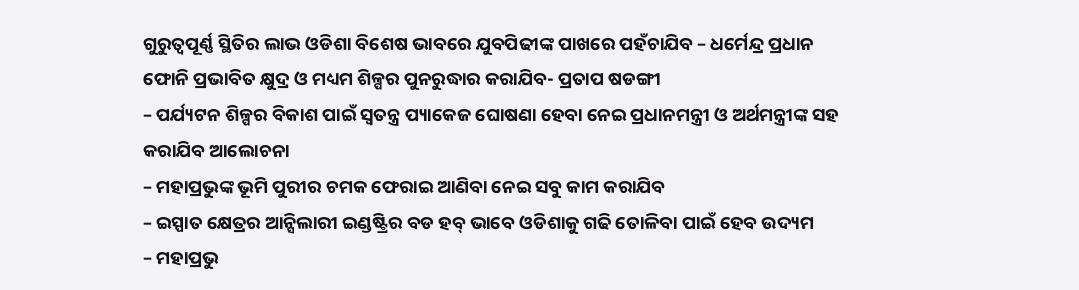ଗୁରୁତ୍ୱପୂର୍ଣ୍ଣ ସ୍ଥିତିର ଲାଭ ଓଡିଶା ବିଶେଷ ଭାବରେ ଯୁବପିଢୀଙ୍କ ପାଖରେ ପହଁଚାଯିବ – ଧର୍ମେନ୍ଦ୍ର ପ୍ରଧାନ
ଫୋନି ପ୍ରଭାବିତ କ୍ଷୁଦ୍ର ଓ ମଧ୍ୟମ ଶିଳ୍ପର ପୁନରୁଦ୍ଧାର କରାଯିବ- ପ୍ରତାପ ଷଡଙ୍ଗୀ
– ପର୍ଯ୍ୟଟନ ଶିଳ୍ପର ବିକାଶ ପାଇଁ ସ୍ୱତନ୍ତ୍ର ପ୍ୟାକେଜ ଘୋଷଣା ହେବା ନେଇ ପ୍ରଧାନମନ୍ତ୍ରୀ ଓ ଅର୍ଥମନ୍ତ୍ରୀଙ୍କ ସହ କରାଯିବ ଆଲୋଚନା
– ମହାପ୍ରଭୁଙ୍କ ଭୂମି ପୁରୀର ଚମକ ଫେରାଇ ଆଣିବା ନେଇ ସବୁ କାମ କରାଯିବ
– ଇସ୍ପାତ କ୍ଷେତ୍ରର ଆନ୍ସିଲାରୀ ଇଣ୍ଡଷ୍ଟ୍ରିର ବଡ ହବ୍ ଭାବେ ଓଡିଶାକୁ ଗଢି ତୋଳିବା ପାଇଁ ହେବ ଉଦ୍ୟମ
– ମହାପ୍ରଭୁ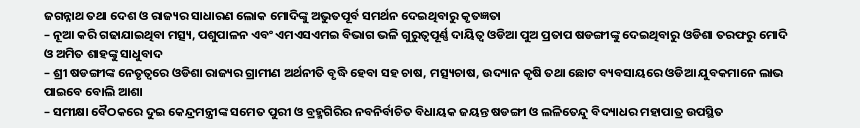ଜଗନ୍ନାଥ ତଥା ଦେଶ ଓ ରାଜ୍ୟର ସାଧାରଣ ଲୋକ ମୋଦିଙ୍କୁ ଅଭୁତପୂର୍ବ ସମର୍ଥନ ଦେଇଥିବାରୁ କୃତଜ୍ଞତା
– ନୂଆ କରି ଗଢାଯାଇଥିବା ମତ୍ସ୍ୟ, ପଶୁପାଳନ ଏବଂ ଏମଏସଏମଇ ବିଭାଗ ଭଳି ଗୁରୁତ୍ୱପୂର୍ଣ୍ଣ ଦାୟିତ୍ୱ ଓଡିଆ ପୁଅ ପ୍ରତାପ ଷଡଙ୍ଗୀଙ୍କୁ ଦେଇଥିବାରୁ ଓଡିଶା ତରଫରୁ ମୋଦି ଓ ଅମିତ ଶାହଙ୍କୁ ସାଧୁବାଦ
– ଶ୍ରୀ ଷଡଙ୍ଗୀଙ୍କ ନେତୃତ୍ୱରେ ଓଡିଶା ରାଜ୍ୟର ଗ୍ରାମୀଣ ଅର୍ଥନୀତି ବୃଦ୍ଧି ହେବା ସହ ଚାଷ, ମତ୍ସ୍ୟଚାଷ, ଉଦ୍ୟାନ କୃଷି ତଥା ଛୋଟ ବ୍ୟବସାୟରେ ଓଡିଆ ଯୁବକମାନେ ଲାଭ ପାଇବେ ବୋଲି ଆଶା
– ସମୀକ୍ଷା ବୈଠକରେ ଦୁଇ କେନ୍ଦ୍ରମନ୍ତ୍ରୀଙ୍କ ସମେତ ପୁରୀ ଓ ବ୍ରହ୍ମଗିରିର ନବନିର୍ବାଚିତ ବିଧାୟକ ଜୟନ୍ତ ଷଡଙ୍ଗୀ ଓ ଲଳିତେନ୍ଦୁ ବିଦ୍ୟାଧର ମହାପାତ୍ର ଉପସ୍ଥିତ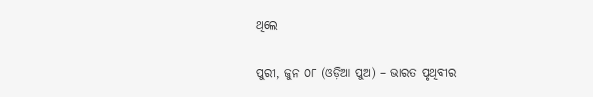ଥିଲେ

ପୁରୀ, ଜୁନ ୦୮ (ଓଡ଼ିଆ ପୁଅ) – ଭାରତ ପୃଥିବୀର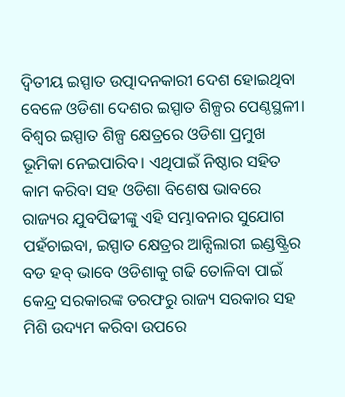ଦ୍ୱିତୀୟ ଇସ୍ପାତ ଉତ୍ପାଦନକାରୀ ଦେଶ ହୋଇଥିବା ବେଳେ ଓଡିଶା ଦେଶର ଇସ୍ପାତ ଶିଳ୍ପର ପେଣ୍ଠସ୍ଥଳୀ। ବିଶ୍ୱର ଇସ୍ପାତ ଶିଳ୍ପ କ୍ଷେତ୍ରରେ ଓଡିଶା ପ୍ରମୁଖ ଭୂମିକା ନେଇପାରିବ। ଏଥିପାଇଁ ନିଷ୍ଠାର ସହିତ କାମ କରିବା ସହ ଓଡିଶା ବିଶେଷ ଭାବରେ ରାଜ୍ୟର ଯୁବପିଢୀଙ୍କୁ ଏହି ସମ୍ଭାବନାର ସୁଯୋଗ ପହଁଚାଇବା, ଇସ୍ପାତ କ୍ଷେତ୍ରର ଆନ୍ସିଲାରୀ ଇଣ୍ଡଷ୍ଟ୍ରିର ବଡ ହବ୍ ଭାବେ ଓଡିଶାକୁ ଗଢି ତୋଳିବା ପାଇଁ କେନ୍ଦ୍ର ସରକାରଙ୍କ ତରଫରୁ ରାଜ୍ୟ ସରକାର ସହ ମିଶି ଉଦ୍ୟମ କରିବା ଉପରେ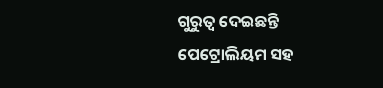ଗୁରୁତ୍ୱ ଦେଇଛନ୍ତି ପେଟ୍ରୋଲିୟମ ସହ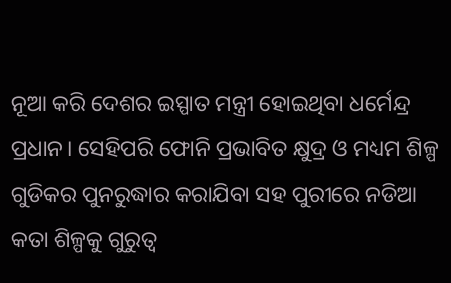ନୂଆ କରି ଦେଶର ଇସ୍ପାତ ମନ୍ତ୍ରୀ ହୋଇଥିବା ଧର୍ମେନ୍ଦ୍ର ପ୍ରଧାନ। ସେହିପରି ଫୋନି ପ୍ରଭାବିତ କ୍ଷୁଦ୍ର ଓ ମଧ୍ୟମ ଶିଳ୍ପ ଗୁଡିକର ପୁନରୁଦ୍ଧାର କରାଯିବା ସହ ପୁରୀରେ ନଡିଆ କତା ଶିଳ୍ପକୁ ଗୁରୁତ୍ୱ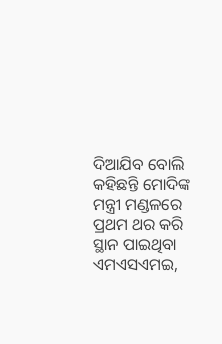ଦିଆଯିବ ବୋଲି କହିଛନ୍ତି ମୋଦିଙ୍କ ମନ୍ତ୍ରୀ ମଣ୍ଡଳରେ ପ୍ରଥମ ଥର କରି ସ୍ଥାନ ପାଇଥିବା ଏମଏସଏମଇ,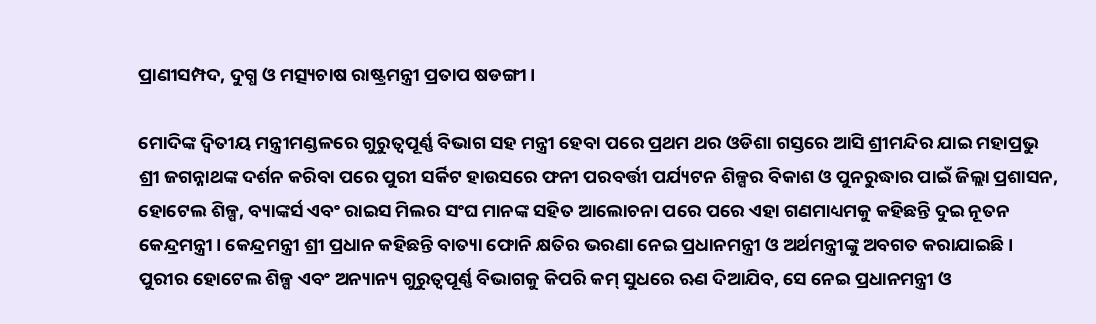ପ୍ରାଣୀସମ୍ପଦ, ଦୁଗ୍ଧ ଓ ମତ୍ସ୍ୟଚାଷ ରାଷ୍ଟ୍ରମନ୍ତ୍ରୀ ପ୍ରତାପ ଷଡଙ୍ଗୀ।

ମୋଦିଙ୍କ ଦ୍ୱିତୀୟ ମନ୍ତ୍ରୀମଣ୍ଡଳରେ ଗୁରୁତ୍ୱପୂର୍ଣ୍ଣ ବିଭାଗ ସହ ମନ୍ତ୍ରୀ ହେବା ପରେ ପ୍ରଥମ ଥର ଓଡିଶା ଗସ୍ତରେ ଆସି ଶ୍ରୀମନ୍ଦିର ଯାଇ ମହାପ୍ରଭୁ ଶ୍ରୀ ଜଗନ୍ନାଥଙ୍କ ଦର୍ଶନ କରିବା ପରେ ପୁରୀ ସର୍କିଟ ହାଉସରେ ଫନୀ ପରବର୍ତ୍ତୀ ପର୍ଯ୍ୟଟନ ଶିଳ୍ପର ବିକାଶ ଓ ପୁନରୁଦ୍ଧାର ପାଇଁ ଜିଲ୍ଲା ପ୍ରଶାସନ, ହୋଟେଲ ଶିଳ୍ପ, ବ୍ୟାଙ୍କର୍ସ ଏବଂ ରାଇସ ମିଲର ସଂଘ ମାନଙ୍କ ସହିତ ଆଲୋଚନା ପରେ ପରେ ଏହା ଗଣମାଧ୍ୟମକୁ କହିଛନ୍ତି ଦୁଇ ନୂତନ କେନ୍ଦ୍ରମନ୍ତ୍ରୀ। କେନ୍ଦ୍ରମନ୍ତ୍ରୀ ଶ୍ରୀ ପ୍ରଧାନ କହିଛନ୍ତି ବାତ୍ୟା ଫୋନି କ୍ଷତିର ଭରଣା ନେଇ ପ୍ରଧାନମନ୍ତ୍ରୀ ଓ ଅର୍ଥମନ୍ତ୍ରୀଙ୍କୁ ଅବଗତ କରାଯାଇଛି। ପୁରୀର ହୋଟେଲ ଶିଳ୍ପ ଏବଂ ଅନ୍ୟାନ୍ୟ ଗୁରୁତ୍ୱପୂର୍ଣ୍ଣ ବିଭାଗକୁ କିପରି କମ୍ ସୁଧରେ ଋଣ ଦିଆଯିବ, ସେ ନେଇ ପ୍ରଧାନମନ୍ତ୍ରୀ ଓ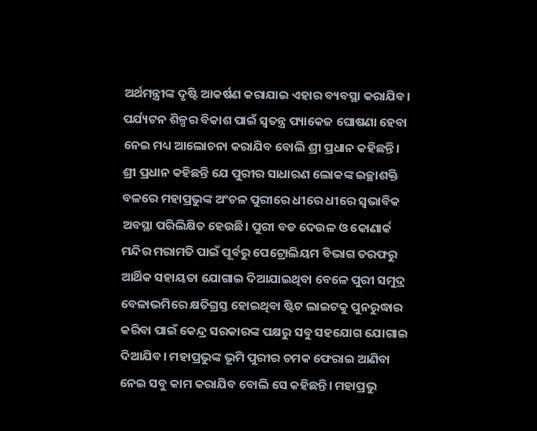ଅର୍ଥମନ୍ତ୍ରୀଙ୍କ ଦୃଷ୍ଟି ଆକର୍ଷଣ କରାଯାଇ ଏହାର ବ୍ୟବସ୍ଥା କରାଯିବ। ପର୍ଯ୍ୟଟନ ଶିଳ୍ପର ବିକାଶ ପାଇଁ ସ୍ୱତନ୍ତ୍ର ପ୍ୟାକେଜ ଘୋଷଣା ହେବା ନେଇ ମଧ୍ୟ ଆଲୋଚନା କରାଯିବ ବୋଲି ଶ୍ରୀ ପ୍ରଧାନ କହିଛନ୍ତି। ଶ୍ରୀ ପ୍ରଧାନ କହିଛନ୍ତି ଯେ ପୁରୀର ସାଧାରଣ ଲୋକଙ୍କ ଇଚ୍ଛାଶକ୍ତି ବଳରେ ମହାପ୍ରଭୁଙ୍କ ଅଂଚଳ ପୁରୀରେ ଧୀରେ ଧୀରେ ସ୍ୱଭାବିକ ଅବସ୍ଥା ପରିଲିକ୍ଷିତ ହେଉଛି। ପୁରୀ ବଡ ଦେଉଳ ଓ କୋଣାର୍କ ମନ୍ଦିର ମରାମତି ପାଇଁ ପୂର୍ବରୁ ପେଟ୍ରୋଲିୟମ ବିଭାଗ ତରଫରୁ ଆର୍ଥିକ ସହାୟତା ଯୋଗାଇ ଦିଆଯାଇଥିବା ବେଳେ ପୁରୀ ସମୁଦ୍ର ବେଳାଭମିରେ କ୍ଷତିଗ୍ରସ୍ତ ହୋଇଥିବା ଷ୍ଟିଟ ଲାଇଟକୁ ପୁନରୁଦ୍ଧାର କରିବା ପାଇଁ କେନ୍ଦ୍ର ସରକାରଙ୍କ ପକ୍ଷରୁ ସବୁ ସହଯୋଗ ଯୋଗାଇ ଦିଆଯିବ। ମହାପ୍ରଭୁଙ୍କ ଭୂମି ପୁରୀର ଚମକ ଫେରାଇ ଆଣିବା ନେଇ ସବୁ କାମ କରାଯିବ ବୋଲି ସେ କହିଛନ୍ତି। ମହାପ୍ରଭୁ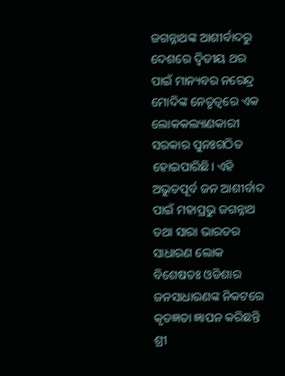ଜଗନ୍ନାଥଙ୍କ ଆଶୀର୍ବାଦରୁ ଦେଶରେ ଦ୍ୱିତୀୟ ଥର ପାଇଁ ମାନ୍ୟବର ନରେନ୍ଦ୍ର ମୋଦିଙ୍କ ନେତୃତ୍ୱରେ ଏକ ଲୋକକଲ୍ୟାଣକାରୀ ସରକାର ପୁନଃଗଠିତ ହୋଇପାରିଛି। ଏହି ଅଭୁତପୂର୍ବ ଜନ ଆଶୀର୍ବାଦ ପାଇଁ ମହାପ୍ରଭୁ ଜଗନ୍ନାଥ ତଥା ସାରା ଭାରତର ସାଧାରଣ ଲୋକ ବିଶେଷତଃ ଓଡିଶାର ଜନସାଧାରଣଙ୍କ ନିକଟରେ କୃତଜ୍ଞତା ଜ୍ଞାପନ କରିଛନ୍ତି ଶ୍ରୀ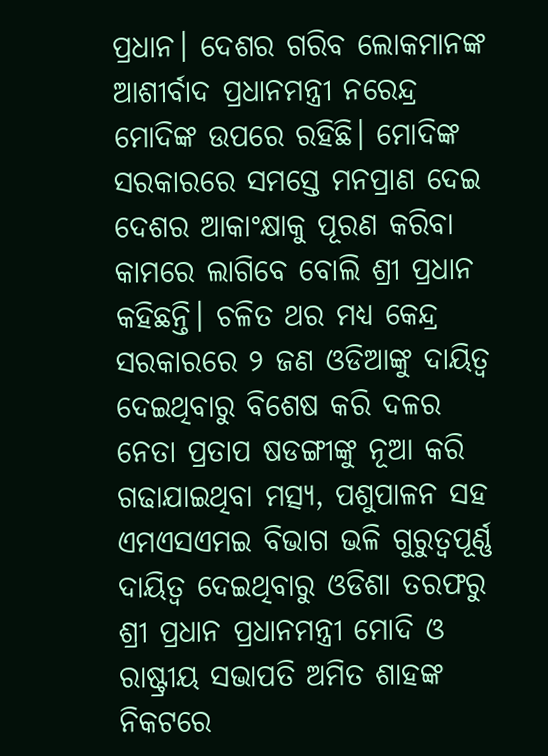ପ୍ରଧାନ। ଦେଶର ଗରିବ ଲୋକମାନଙ୍କ ଆଶୀର୍ବାଦ ପ୍ରଧାନମନ୍ତ୍ରୀ ନରେନ୍ଦ୍ର ମୋଦିଙ୍କ ଉପରେ ରହିଛି। ମୋଦିଙ୍କ ସରକାରରେ ସମସ୍ତେ ମନପ୍ରାଣ ଦେଇ ଦେଶର ଆକାଂକ୍ଷାକୁ ପୂରଣ କରିବା କାମରେ ଲାଗିବେ ବୋଲି ଶ୍ରୀ ପ୍ରଧାନ କହିଛନ୍ତି। ଚଳିତ ଥର ମଧ୍ୟ କେନ୍ଦ୍ର ସରକାରରେ ୨ ଜଣ ଓଡିଆଙ୍କୁ ଦାୟିତ୍ୱ ଦେଇଥିବାରୁ ବିଶେଷ କରି ଦଳର ନେତା ପ୍ରତାପ ଷଡଙ୍ଗୀଙ୍କୁ ନୂଆ କରି ଗଢାଯାଇଥିବା ମତ୍ସ୍ୟ, ପଶୁପାଳନ ସହ ଏମଏସଏମଇ ବିଭାଗ ଭଳି ଗୁରୁତ୍ୱପୂର୍ଣ୍ଣ ଦାୟିତ୍ୱ ଦେଇଥିବାରୁ ଓଡିଶା ତରଫରୁ ଶ୍ରୀ ପ୍ରଧାନ ପ୍ରଧାନମନ୍ତ୍ରୀ ମୋଦି ଓ ରାଷ୍ଟ୍ରୀୟ ସଭାପତି ଅମିତ ଶାହଙ୍କ ନିକଟରେ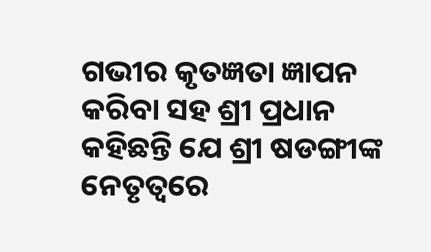ଗଭୀର କୃତଜ୍ଞତା ଜ୍ଞାପନ କରିବା ସହ ଶ୍ରୀ ପ୍ରଧାନ କହିଛନ୍ତି ଯେ ଶ୍ରୀ ଷଡଙ୍ଗୀଙ୍କ ନେତୃତ୍ୱରେ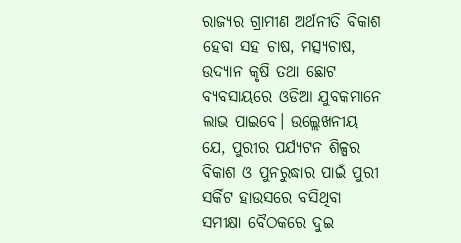ରାଜ୍ୟର ଗ୍ରାମୀଣ ଅର୍ଥନୀତି ବିକାଶ ହେବା ସହ ଚାଷ, ମତ୍ସ୍ୟଚାଷ, ଉଦ୍ୟାନ କୃଷି ତଥା ଛୋଟ ବ୍ୟବସାୟରେ ଓଡିଆ ଯୁବକମାନେ ଲାଭ ପାଇବେ। ଉଲ୍ଲେଖନୀୟ ଯେ, ପୁରୀର ପର୍ଯ୍ୟଟନ ଶିଳ୍ପର ବିକାଶ ଓ ପୁନରୁଦ୍ଧାର ପାଇଁ ପୁରୀ ସର୍କିଟ ହାଉସରେ ବସିଥିବା ସମୀକ୍ଷା ବୈଠକରେ ଦୁଇ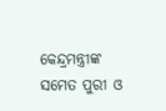କେନ୍ଦ୍ରମନ୍ତ୍ରୀଙ୍କ ସମେତ ପୁରୀ ଓ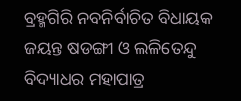ବ୍ରହ୍ମଗିରି ନବନିର୍ବାଚିତ ବିଧାୟକ ଜୟନ୍ତ ଷଡଙ୍ଗୀ ଓ ଲଳିତେନ୍ଦୁ ବିଦ୍ୟାଧର ମହାପାତ୍ର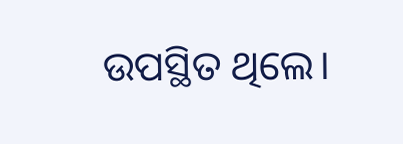ଉପସ୍ଥିତ ଥିଲେ।